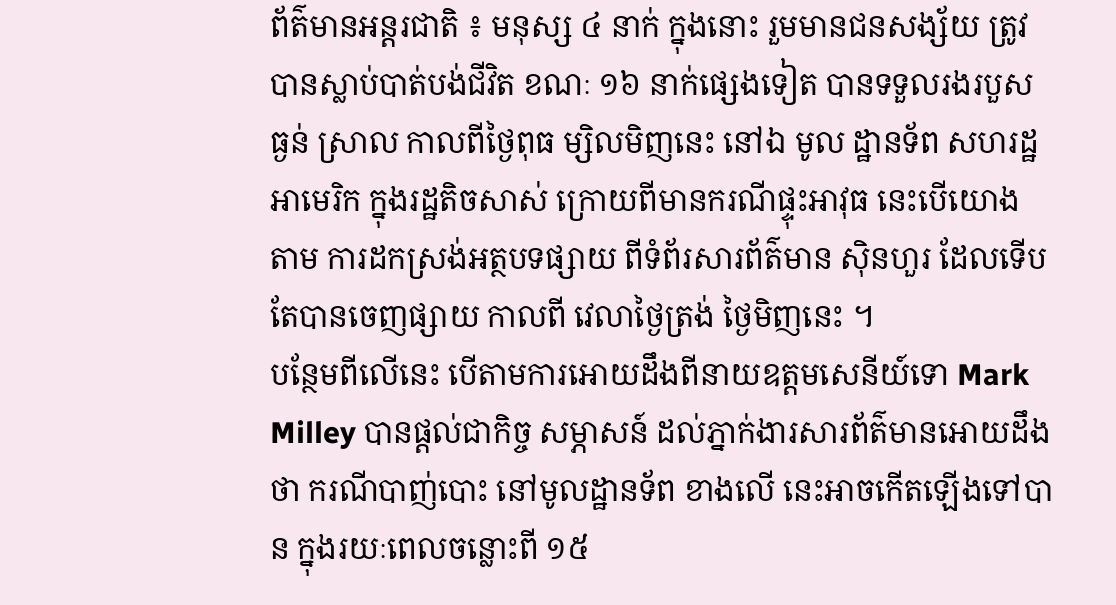ព័ត៌មានអន្តរជាតិ ៖ មនុស្ស ៤ នាក់ ក្នុងនោះ រួមមានជនសង្ស័យ ត្រូវបានស្លាប់បាត់បង់ជីវិត ខណៈ ១៦ នាក់ផ្សេងទៀត បានទទួលរងរបួស ធ្ងន់ ស្រាល កាលពីថ្ងៃពុធ ម្សិលមិញនេះ នៅឯ មូល ដ្ឋានទ័ព សហរដ្ឋអាមេរិក ក្នុងរដ្ឋតិចសាស់ ក្រោយពីមានករណីផ្ទុះអាវុធ នេះបើយោង តាម ការដកស្រង់អត្ថបទផ្សាយ ពីទំព័រសារព័ត៌មាន ស៊ិនហួរ ដែលទើបតែបានចេញផ្សាយ កាលពី វេលាថ្ងៃត្រង់ ថ្ងៃមិញនេះ ។
បន្ថែមពីលើនេះ បើតាមការអោយដឹងពីនាយឧត្តមសេនីយ៍ទោ Mark Milley បានផ្តល់ជាកិច្ច សម្ភាសន៍ ដល់ភ្នាក់ងារសារព័ត៌មានអោយដឹងថា ករណីបាញ់បោះ នៅមូលដ្ឋានទ័ព ខាងលើ នេះអាចកើតឡើងទៅបាន ក្នុងរយៈពេលចន្លោះពី ១៥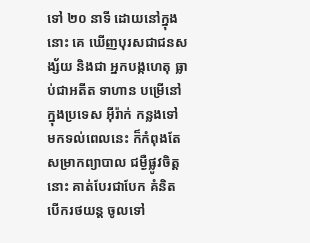ទៅ ២០ នាទី ដោយនៅក្នុងនោះ គេ ឃើញបុរសជាជនសង្ស័យ និងជា អ្នកបង្កហេតុ ធ្លាប់ជាអតីត ទាហាន បម្រើនៅក្នុងប្រទេស អ៊ីរ៉ាក់ កន្លងទៅ មកទល់ពេលនេះ ក៏កំពុងតែសម្រាកព្យាបាល ជម្ងឺផ្លូវចិត្តនោះ គាត់បែរជាបែក គំនិត បើករថយន្ត ចូលទៅ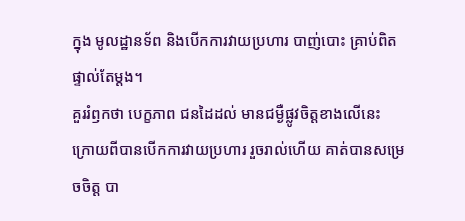ក្នុង មូលដ្ឋានទ័ព និងបើកការវាយប្រហារ បាញ់បោះ គ្រាប់ពិត ផ្ទាល់តែម្តង។
គួររំឭកថា បេក្ខភាព ជនដៃដល់ មានជម្ងឺផ្លូវចិត្តខាងលើនេះ ក្រោយពីបានបើកការវាយប្រហារ រួចរាល់ហើយ គាត់បានសម្រេចចិត្ត បា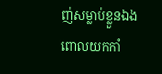ញ់សម្លាប់ខ្លួនឯង ពោលយកកាំ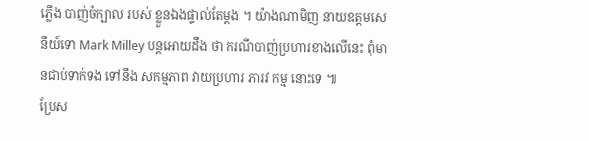ភ្លើង បាញ់ចំក្បាល របស់ ខ្លួនឯងផ្ទាល់តែម្តង ។ យ៉ាងណាមិញ នាយឧត្តមសេនីយ៍ទោ Mark Milley បន្តអោយដឹង ថា ករណីបាញ់ប្រហារខាងលើនេះ ពុំមានជាប់ទាក់ទង ទៅនឹង សកម្មភាព វាយប្រហារ ភារវ កម្ម នោះទេ ៕
ប្រែស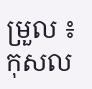ម្រួល ៖ កុសល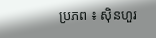ប្រភព ៖ ស៊ិនហួរ